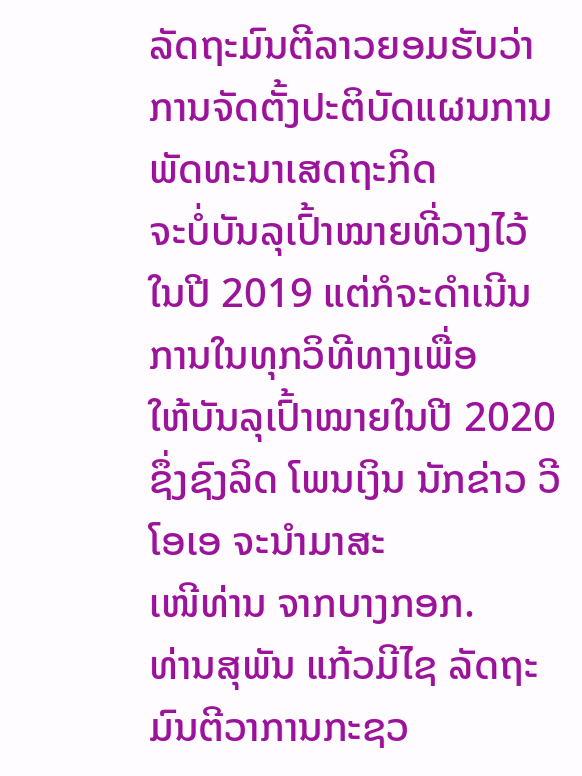ລັດຖະມົນຕີລາວຍອມຮັບວ່າ ການຈັດຕັ້ງປະຕິບັດແຜນການພັດທະນາເສດຖະກິດ
ຈະບໍ່ບັນລຸເປົ້າໝາຍທີ່ວາງໄວ້ ໃນປີ 2019 ແຕ່ກໍຈະດຳເນີນການໃນທຸກວິທີທາງເພື່ອ
ໃຫ້ບັນລຸເປົ້າໝາຍໃນປີ 2020 ຊຶ່ງຊົງລິດ ໂພນເງິນ ນັກຂ່າວ ວີໂອເອ ຈະນຳມາສະ
ເໜີທ່ານ ຈາກບາງກອກ.
ທ່ານສຸພັນ ແກ້ວມີໄຊ ລັດຖະມົນຕີວາການກະຊວ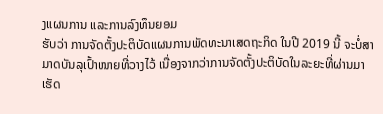ງແຜນການ ແລະການລົງທຶນຍອມ
ຮັບວ່າ ການຈັດຕັ້ງປະຕິບັດແຜນການພັດທະນາເສດຖະກິດ ໃນປີ 2019 ນີ້ ຈະບໍ່ສາ
ມາດບັນລຸເປົ້າໜາຍທີ່ວາງໄວ້ ເນື່ອງຈາກວ່າການຈັດຕັ້ງປະຕິບັດໃນລະຍະທີ່ຜ່ານມາ
ເຮັດ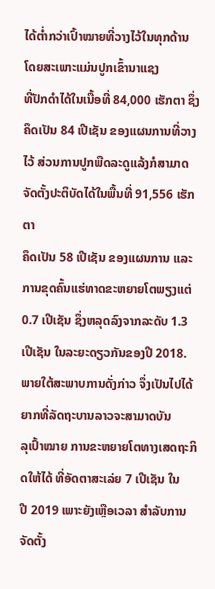ໄດ້ຕ່ຳກວ່າເປົ້າໝາຍທີ່ວາງໄວ້ໃນທຸກດ້ານ ໂດຍສະເພາະແມ່ນປູກເຂົ້ານາແຊງ
ທີ່ປັກດຳໄດ້ໃນເນື້ອທີ່ 84,000 ເຮັກຕາ ຊຶ່ງຄຶດເປັນ 84 ເປີເຊັນ ຂອງແຜນການທີ່ວາງ
ໄວ້ ສ່ວນການປູກພືດລະດູແລ້ງກໍສາມາດຈັດຕັ້ງປະຕິບັດໄດ້ໃນພື້ນທີ່ 91,556 ເຮັກຕາ
ຄຶດເປັນ 58 ເປີເຊັນ ຂອງແຜນການ ແລະການຂຸດຄົ້ນແຮ່ທາດຂະຫຍາຍໂຕພຽງແຕ່
0.7 ເປີເຊັນ ຊຶ່ງຫລຸດລົງຈາກລະດັບ 1.3 ເປີເຊັນ ໃນລະຍະດຽວກັນຂອງປີ 2018.
ພາຍໃຕ້ສະພາບການດັ່ງກ່າວ ຈຶ່ງເປັນໄປໄດ້ຍາກທີ່ລັດຖະບານລາວຈະສາມາດບັນ
ລຸເປົ້າໝາຍ ການຂະຫຍາຍໂຕທາງເສດຖະກິດໃຫ້ໄດ້ ທີ່ອັດຕາສະເລ່ຍ 7 ເປີເຊັນ ໃນ
ປີ 2019 ເພາະຍັງເຫຼືອເວລາ ສຳລັບການຈັດຕັ້ງ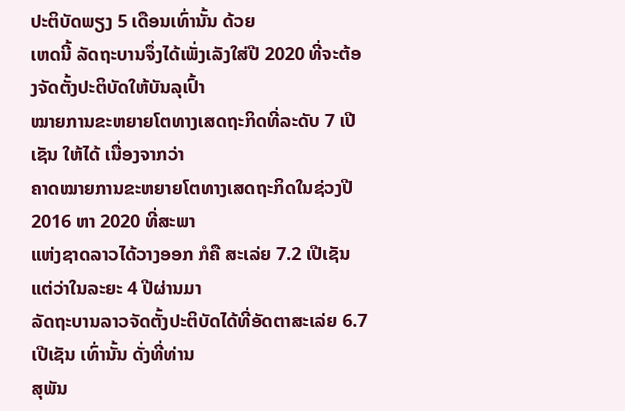ປະຕິບັດພຽງ 5 ເດືອນເທົ່ານັ້ນ ດ້ວຍ
ເຫດນີ້ ລັດຖະບານຈຶ່ງໄດ້ເພັ່ງເລັງໃສ່ປີ 2020 ທີ່ຈະຕ້ອງຈັດຕັ້ງປະຕິບັດໃຫ້ບັນລຸເປົ້າ
ໝາຍການຂະຫຍາຍໂຕທາງເສດຖະກິດທີ່ລະດັບ 7 ເປີເຊັນ ໃຫ້ໄດ້ ເນື່ອງຈາກວ່າ
ຄາດໝາຍການຂະຫຍາຍໂຕທາງເສດຖະກິດໃນຊ່ວງປີ 2016 ຫາ 2020 ທີ່ສະພາ
ແຫ່ງຊາດລາວໄດ້ວາງອອກ ກໍຄື ສະເລ່ຍ 7.2 ເປີເຊັນ ແຕ່ວ່າໃນລະຍະ 4 ປີຜ່ານມາ
ລັດຖະບານລາວຈັດຕັ້ງປະຕິບັດໄດ້ທີ່ອັດຕາສະເລ່ຍ 6.7 ເປີເຊັນ ເທົ່ານັ້ນ ດັ່ງທີ່ທ່ານ
ສຸພັນ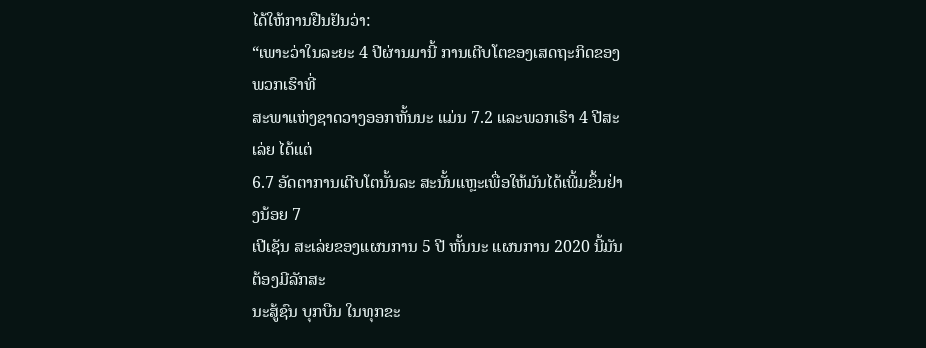ໄດ້ໃຫ້ການຢືນຢັນວ່າ:
“ເພາະວ່າໃນລະຍະ 4 ປີຜ່ານມານີ້ ການເຕີບໂຕຂອງເສດຖະກິດຂອງພວກເຮົາທີ່
ສະພາແຫ່ງຊາດວາງອອກຫັ້ນນະ ແມ່ນ 7.2 ແລະພວກເຮົາ 4 ປີສະເລ່ຍ ໄດ້ແຕ່
6.7 ອັດຕາການເຕີບໂຕນັ້ນລະ ສະນັ້ນແຫຼະເພື່ອໃຫ້ມັນໄດ້ເພີ້ມຂຶ້ນຢ່າງນ້ອຍ 7
ເປີເຊັນ ສະເລ່ຍຂອງແຜນການ 5 ປີ ຫັ້ນນະ ແຜນການ 2020 ນີ້ມັນຕ້ອງມີລັກສະ
ນະສູ້ຊົນ ບຸກບືນ ໃນທຸກຂະ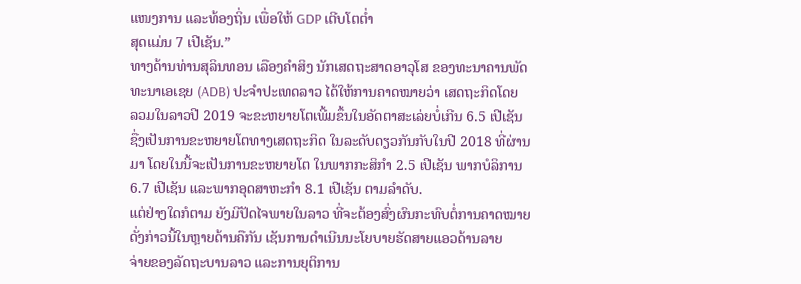ແໜງການ ແລະທ້ອງຖິ່ນ ເພື່ອໃຫ້ GDP ເຕີບໂຕຕ່ຳ
ສຸດແມ່ນ 7 ເປີເຊັນ.”
ທາງດ້ານທ່ານສຸລິນທອນ ເລືອງຄຳສິງ ນັກເສດຖະສາດອາວຸໂສ ຂອງທະນາຄານພັດ
ທະນາເອເຊຍ (ADB) ປະຈຳປະເທດລາວ ໄດ້ໃຫ້ການຄາດໝາຍວ່າ ເສດຖະກິດໂດຍ
ລວມໃນລາວປີ 2019 ຈະຂະຫຍາຍໂຕເພີ້ມຂຶ້ນໃນອັດຕາສະເລ່ຍບໍ່ເກີນ 6.5 ເປີເຊັນ
ຊື່ງເປັນການຂະຫຍາຍໂຕທາງເສດຖະກິດ ໃນລະດັບດຽວກັນກັບໃນປີ 2018 ທີ່ຜ່ານ
ມາ ໂດຍໃນນີ້ຈະເປັນການຂະຫຍາຍໂຕ ໃນພາກກະສິກຳ 2.5 ເປີເຊັນ ພາກບໍລິການ
6.7 ເປີເຊັນ ແລະພາກອຸດສາຫະກຳ 8.1 ເປີເຊັນ ຕາມລຳດັບ.
ແຕ່ຢ່າງໃດກໍຕາມ ຍັງມີປັດໄຈພາຍໃນລາວ ທີ່ຈະຕ້ອງສົ່ງຜົນກະທົບຕໍ່ການຄາດໝາຍ
ດັ່ງກ່າວນີ້ໃນຫຼາຍດ້ານຄືກັນ ເຊັນການດຳເນີນນະໂຍບາຍຮັດສາຍແອວດ້ານລາຍ
ຈ່າຍຂອງລັດຖະບານລາວ ແລະການຍຸຕິການ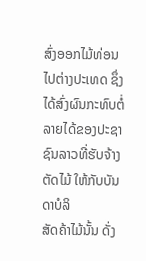ສົ່ງອອກໄມ້ທ່ອນໄປຕ່າງປະເທດ ຊຶ່ງ
ໄດ້ສົ່ງຜົນກະທົບຕໍ່ລາຍໄດ້ຂອງປະຊາຊົນລາວທີ່ຮັບຈ້າງຕັດໄມ້ ໃຫ້ກັບບັນດາບໍລິ
ສັດຄ້າໄມ້ນັ້ນ ດັ່ງ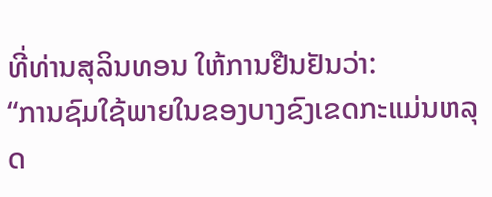ທີ່ທ່ານສຸລິນທອນ ໃຫ້ການຢືນຢັນວ່າ:
“ການຊົມໃຊ້ພາຍໃນຂອງບາງຂົງເຂດກະແມ່ນຫລຸດ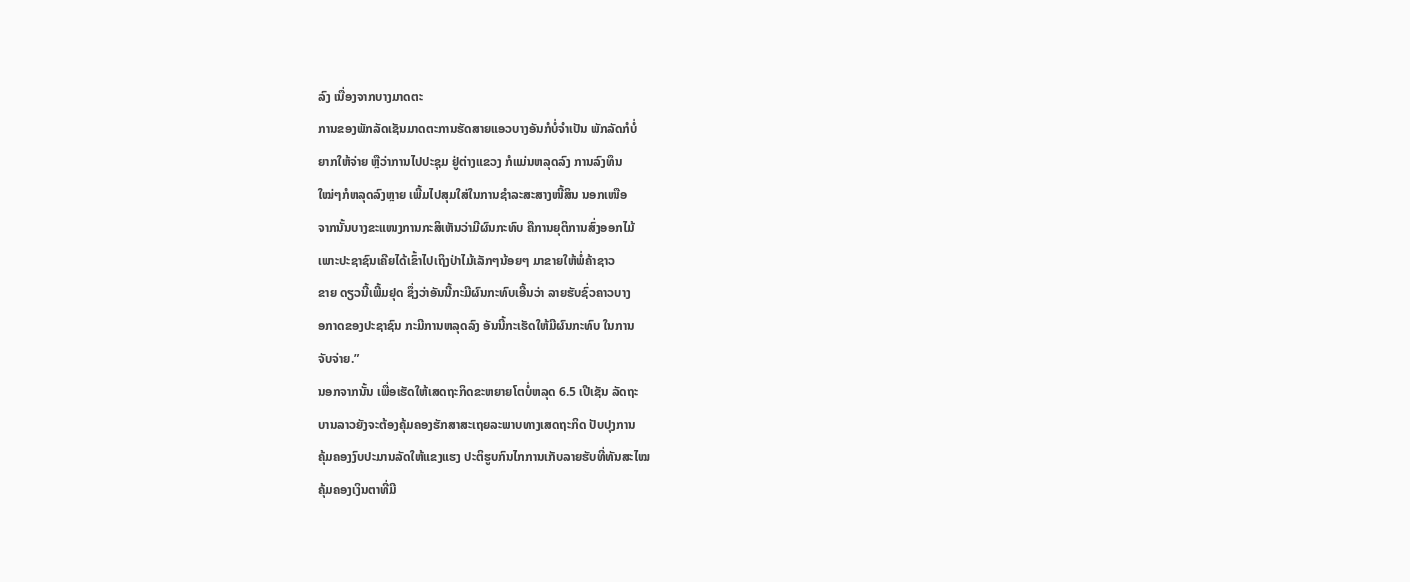ລົງ ເນື່ອງຈາກບາງມາດຕະ
ການຂອງພັກລັດເຊັນມາດຕະການຮັດສາຍແອວບາງອັນກໍບໍ່ຈຳເປັນ ພັກລັດກໍບໍ່
ຍາກໃຫ້ຈ່າຍ ຫຼືວ່າການໄປປະຊຸມ ຢູ່ຕ່າງແຂວງ ກໍແມ່ນຫລຸດລົງ ການລົງທຶນ
ໃໝ່ໆກໍຫລຸດລົງຫຼາຍ ເພີ້ມໄປສຸມໃສ່ໃນການຊຳລະສະສາງໜີ້ສິນ ນອກເໜືອ
ຈາກນັ້ນບາງຂະແໜງການກະສິເຫັນວ່າມີຜົນກະທົບ ຄືການຍຸຕິການສົ່ງອອກໄມ້
ເພາະປະຊາຊົນເຄີຍໄດ້ເຂົ້າໄປເຖິງປ່າໄມ້ເລັກໆນ້ອຍໆ ມາຂາຍໃຫ້ພໍ່ຄ້າຊາວ
ຂາຍ ດຽວນີ້ເພີ້ມຢຸດ ຊຶ່ງວ່າອັນນີ້ກະມີຜົນກະທົບເອີ້ນວ່າ ລາຍຮັບຊົ່ວຄາວບາງ
ອກາດຂອງປະຊາຊົນ ກະມີການຫລຸດລົງ ອັນນີ້ກະເຮັດໃຫ້ມີຜົນກະທົບ ໃນການ
ຈັບຈ່າຍ.”
ນອກຈາກນັ້ນ ເພື່ອເຮັດໃຫ້ເສດຖະກິດຂະຫຍາຍໂຕບໍ່ຫລຸດ 6.5 ເປີເຊັນ ລັດຖະ
ບານລາວຍັງຈະຕ້ອງຄຸ້ມຄອງຮັກສາສະເຖຍລະພາບທາງເສດຖະກິດ ປັບປຸງການ
ຄຸ້ມຄອງງົບປະມານລັດໃຫ້ແຂງແຮງ ປະຕິຮູບກົນໄກການເກັບລາຍຮັບທີ່ທັນສະໄໝ
ຄຸ້ມຄອງເງິນຕາທີ່ມີ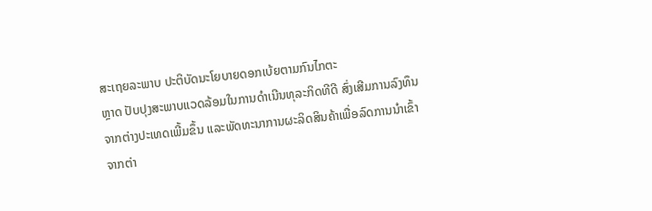ສະເຖຍລະພາບ ປະຕິບັດນະໂຍບາຍດອກເບ້ຍຕາມກົນໄກຕະ
ຫຼາດ ປັບປຸງສະພາບແວດລ້ອມໃນການດຳເນີນທຸລະກິດທີດີ ສົ່ງເສີມການລົງທຶນ
ຈາກຕ່າງປະເທດເພີ້ມຂຶ້ນ ແລະພັດທະນາການຜະລິດສິນຄ້າເພື່ອລົດການນຳເຂົ້າ
ຈາກຕ່າ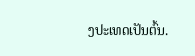ງປະເທດເປັນຕົ້ນ.